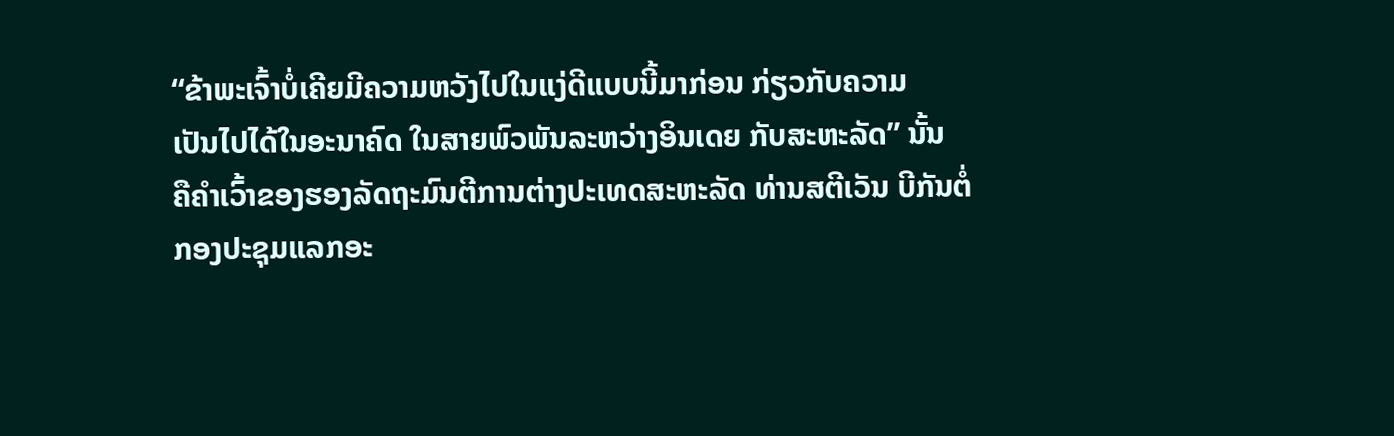“ຂ້າພະເຈົ້າບໍ່ເຄີຍມີຄວາມຫວັງໄປໃນແງ່ດີແບບນີ້ມາກ່ອນ ກ່ຽວກັບຄວາມ
ເປັນໄປໄດ້ໃນອະນາຄົດ ໃນສາຍພົວພັນລະຫວ່າງອິນເດຍ ກັບສະຫະລັດ” ນັ້ນ
ຄືຄຳເວົ້າຂອງຮອງລັດຖະມົນຕີການຕ່າງປະເທດສະຫະລັດ ທ່ານສຕີເວັນ ບີກັນຕໍ່ກອງປະຊຸມແລກອະ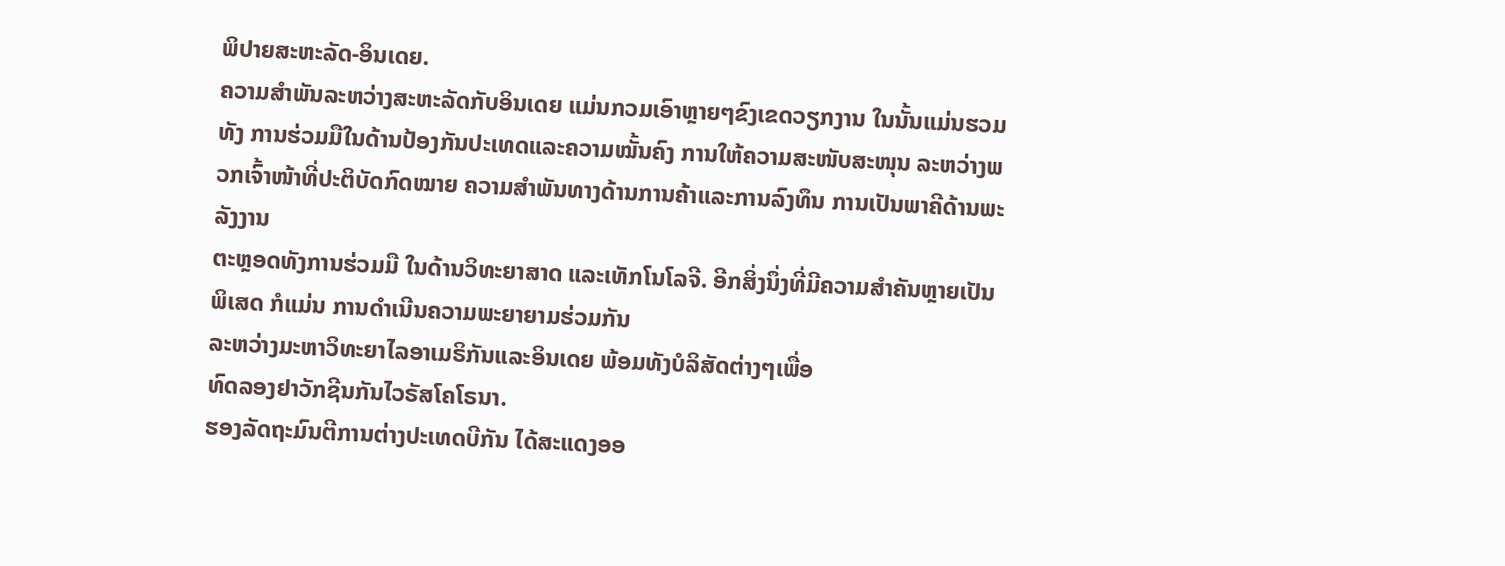ພິປາຍສະຫະລັດ-ອິນເດຍ.
ຄວາມສຳພັນລະຫວ່າງສະຫະລັດກັບອິນເດຍ ແມ່ນກວມເອົາຫຼາຍໆຂົງເຂດວຽກງານ ໃນນັ້ນແມ່ນຮວມທັງ ການຮ່ວມມືໃນດ້ານປ້ອງກັນປະເທດແລະຄວາມໝັ້ນຄົງ ການໃຫ້ຄວາມສະໜັບສະໜຸນ ລະຫວ່າງພວກເຈົ້າໜ້າທີ່ປະຕິບັດກົດໝາຍ ຄວາມສຳພັນທາງດ້ານການຄ້າແລະການລົງທຶນ ການເປັນພາຄີດ້ານພະລັງງານ
ຕະຫຼອດທັງການຮ່ວມມື ໃນດ້ານວິທະຍາສາດ ແລະເທັກໂນໂລຈີ. ອີກສິ່ງນຶ່ງທີ່ມີຄວາມສຳຄັນຫຼາຍເປັນພິເສດ ກໍແມ່ນ ການດຳເນີນຄວາມພະຍາຍາມຮ່ວມກັນ
ລະຫວ່າງມະຫາວິທະຍາໄລອາເມຣິກັນແລະອິນເດຍ ພ້ອມທັງບໍລິສັດຕ່າງໆເພື່ອ
ທົດລອງຢາວັກຊີນກັນໄວຣັສໂຄໂຣນາ.
ຮອງລັດຖະມົນຕີການຕ່າງປະເທດບີກັນ ໄດ້ສະແດງອອ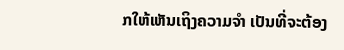ກໃຫ້ເຫັນເຖິງຄວາມຈຳ ເປັນທີ່ຈະຕ້ອງ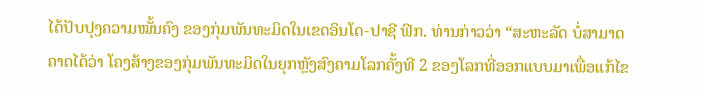ໄດ້ປັບປຸງຄວາມໝັ້ນຄົງ ຂອງກຸ່ມພັນທະມິດໃນເຂດອິນໂດ-ປາຊີ ຟິກ. ທ່ານກ່າວວ່າ “ສະຫະລັດ ບໍ່ສາມາດຄາດໄດ້ວ່າ ໂຄງສ້າງຂອງກຸ່ມພັນທະມິດໃນຍຸກຫຼັງສົງຄາມໂລກຄັ້ງທີ 2 ຂອງໂລກທີ່ອອກແບບມາເພື່ອແກ້ໄຂ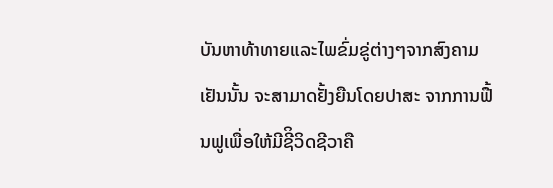ບັນຫາທ້າທາຍແລະໄພຂົ່ມຂູ່ຕ່າງໆຈາກສົງຄາມເຢັນນັ້ນ ຈະສາມາດຢັ້ງຍືນໂດຍປາສະ ຈາກການຟື້ນຟູເພື່ອໃຫ້ມີຊີິວິດຊີວາຄື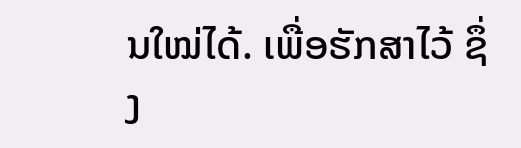ນໃໝ່ໄດ້. ເພື່ອຮັກສາໄວ້ ຊຶ່ງ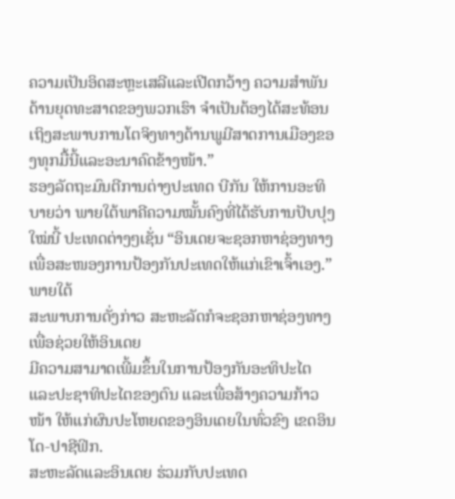ຄວາມເປັນອິດສະຫຼະເສລີແລະເປີດກວ້າງ ຄວາມສຳພັນດ້ານຍຸດທະສາດຂອງພວກເຮົາ ຈຳເປັນຕ້ອງໄດ້ສະທ້ອນເຖິງສະພາບການໂຕຈິງທາງດ້ານພູມີສາດການເມືອງຂອງທຸກມື້ນີ້ແລະອະນາຄົດຂ້າງໜ້າ.”
ຮອງລັດຖະມົນຕີການຕ່າງປະເທດ ບີກັນ ໃຫ້ການອະທິບາຍວ່າ ພາຍໃຕ້ພາຄີຄວາມໝັ້ນຄົງທີ່ໄດ້ຮັບການປັບປຸງໃໝ່ນີ້ ປະເທດຕ່າງໆເຊັ່ນ “ອິນເດຍຈະຊອກຫາຊ່ອງທາງເພື່ອສະໜອງການປ້ອງກັນປະເທດໃຫ້ແກ່ເຂົາເຈົ້າເອງ.” ພາຍໃຕ້
ສະພາບການດັ່ງກ່າວ ສະຫະລັດກໍຈະຊອກຫາຊ່ອງທາງ ເພື່ອຊ່ວຍໃຫ້ອິນເດຍ
ມີຄວາມສາມາດເພີ້ມຂຶ້ນໃນການປ້ອງກັນອະທິປະໄຕ ແລະປະຊາທິປະໄຕຂອງຕົນ ແລະເພື່ອສ້າງຄວາມກ້າວໜ້າ ໃຫ້ແກ່ຜົນປະໂຫຍດຂອງອິນເດຍໃນທົ່ວຂົງ ເຂດອິນໂດ-ປາຊີຟິກ.
ສະຫະລັດແລະອິນເດຍ ຮ່ວມກັບປະເທດ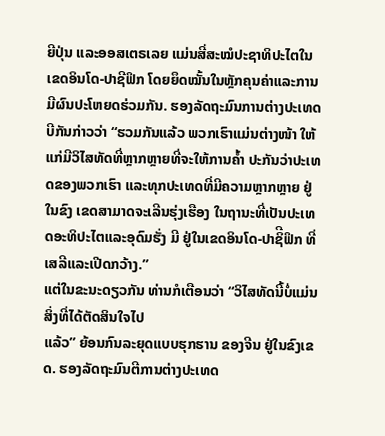ຍີປຸ່ນ ແລະອອສເຕຣເລຍ ແມ່ນສີ່ສະໝໍປະຊາທິປະໄຕໃນເຂດອິນໂດ-ປາຊີຟິກ ໂດຍຍຶດໝັ້ນໃນຫຼັກຄຸນຄ່າແລະການມີຜົນປະໂຫຍດຮ່ວມກັນ. ຮອງລັດຖະມົນການຕ່າງປະເທດບີກັນກ່າວວ່າ “ຮວມກັນແລ້ວ ພວກເຮົາແມ່ນຕ່າງໜ້າ ໃຫ້ແກ່ມີວິໄສທັດທີ່ຫຼາກຫຼາຍທີ່ຈະໃຫ້ການຄ້ຳ ປະກັນວ່າປະເທດຂອງພວກເຮົາ ແລະທຸກປະເທດທີ່ມີຄວາມຫຼາກຫຼາຍ ຢູ່ໃນຂົງ ເຂດສາມາດຈະເລີນຮຸ່ງເຮືອງ ໃນຖານະທີ່ເປັນປະເທດອະທິປະໄຕແລະອຸດົມຮັ່ງ ມີ ຢູ່ໃນເຂດອິນໂດ-ປາຊິີຟິກ ທີ່ເສລີແລະເປີດກວ້າງ.”
ແຕ່ໃນຂະນະດຽວກັນ ທ່ານກໍເຕືອນວ່າ “ວິໄສທັດນີ້ບໍ່ແມ່ນສິ່ງທີ່ໄດ້ຕັດສິນໃຈໄປ
ແລ້ວ” ຍ້ອນກົນລະຍຸດແບບຮຸກຮານ ຂອງຈີນ ຢູ່ໃນຂົງເຂດ. ຮອງລັດຖະມົນຕີການຕ່າງປະເທດ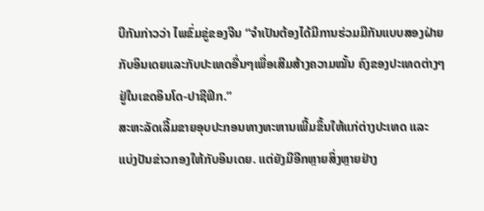ບີກັນກ່າວວ່າ ໄພຂົ່ມຂູ່ຂອງຈີນ “ຈຳເປັນຕ້ອງໄດ້ມີການຮ່ວມມືກັນແບບສອງຝ່າຍກັບອິນເດຍແລະກັບປະເທດອື່ນໆເພື່ອເສີມສ້າງຄວາມໝັ້ນ ຄົງຂອງປະເທດຕ່າງໆຢູ່ໃນເຂດອິນໂດ-ປາຊີຟິກ.”
ສະຫະລັດເລີ້ມຂາຍອຸບປະກອນທາງທະຫານເພີ້ມຂຶ້ນໃຫ້ແກ່ຕ່າງປະເທດ ແລະ
ແບ່ງປັນຂ່າວກອງໃຫ້ກັບອິນເດຍ. ແຕ່ຍັງມີອີກຫຼາຍສິ່ງຫຼາຍຢ່າງ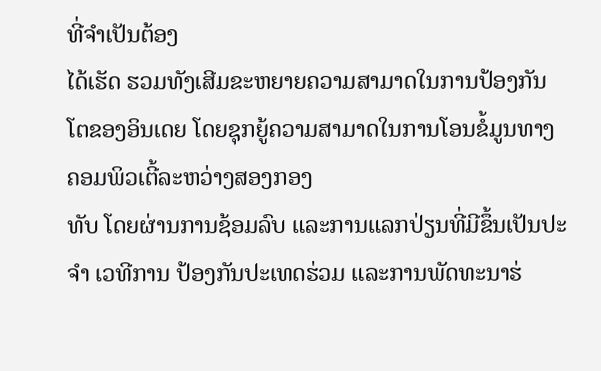ທີ່ຈຳເປັນຕ້ອງ
ໄດ້ເຮັດ ຮວມທັງເສີມຂະຫຍາຍຄວາມສາມາດໃນການປ້ອງກັນໂຕຂອງອິນເດຍ ໂດຍຊຸກຍູ້ຄວາມສາມາດໃນການໂອນຂໍ້ມູນທາງຄອມພິວເຕີ້ລະຫວ່າງສອງກອງ
ທັບ ໂດຍຜ່ານການຊ້ອມລົບ ແລະການແລກປ່ຽນທີ່ມີຂຶ້ນເປັນປະຈຳ ເວທີການ ປ້ອງກັນປະເທດຮ່ວມ ແລະການພັດທະນາຮ່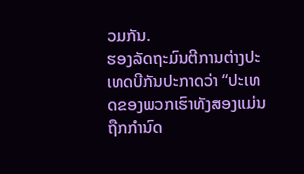ວມກັນ.
ຮອງລັດຖະມົນຕີການຕ່າງປະເທດບີກັນປະກາດວ່າ “ປະເທດຂອງພວກເຮົາທັງສອງແມ່ນຖືກກຳນົດ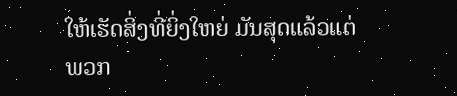ໃຫ້ເຮັດສິ່ງທີ່ຍິ່ງໃຫຍ່ ມັນສຸດແລ້ວແຕ່ພວກ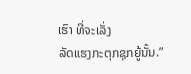ເຮົາ ທີ່ຈະເລັ່ງ
ລັດແຮງກະຕຸກຊຸກຍູ້ນັ້ນ.”